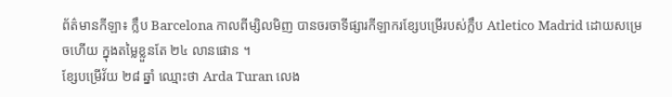ព័ត៌មានកីឡា៖ ក្លឹប Barcelona កាលពីម្សិលមិញ បានចរចាទីផ្សារកីឡាករខ្សែបម្រើរបស់ក្លឹប Atletico Madrid ដោយសម្រេចហើយ ក្នុងតម្លៃខ្លួនតែ ២៤ លានផោន ។
ខ្សែបម្រើវ័យ ២៨ ឆ្នាំ ឈ្មោះថា Arda Turan លេង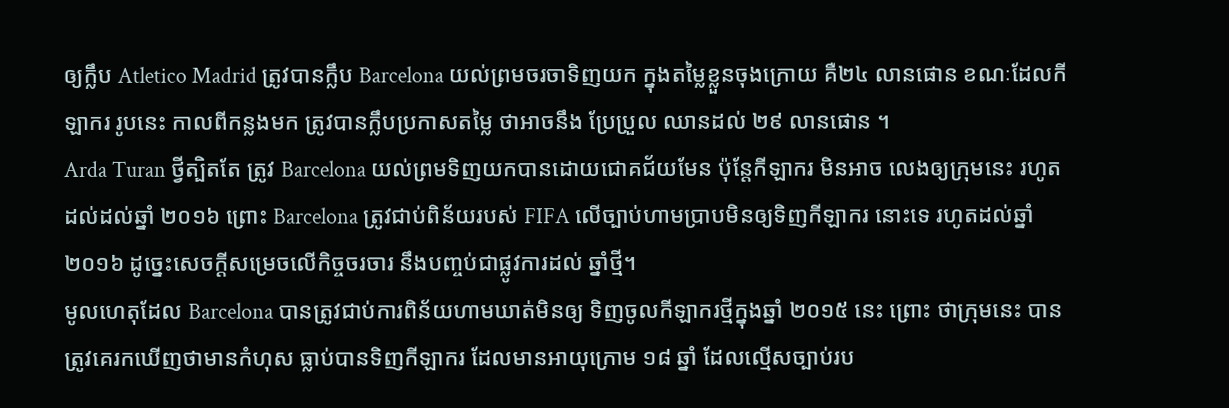ឲ្យក្លឹប Atletico Madrid ត្រូវបានក្លឹប Barcelona យល់ព្រមចរចាទិញយក ក្នុងតម្លៃខ្លួនចុងក្រោយ គឺ២៤ លានផោន ខណៈដែលកីឡាករ រូបនេះ កាលពីកន្លងមក ត្រូវបានក្លឹបប្រកាសតម្លៃ ថាអាចនឹង ប្រែប្រួល ឈានដល់ ២៩ លានផោន ។
Arda Turan ថ្វីត្បិតតែ ត្រូវ Barcelona យល់ព្រមទិញយកបានដោយជោគជ័យមែន ប៉ុន្ដែកីឡាករ មិនអាច លេងឲ្យក្រុមនេះ រហូតដល់ដល់ឆ្នាំ ២០១៦ ព្រោះ Barcelona ត្រូវជាប់ពិន័យរបស់ FIFA លើច្បាប់ហាមប្រាបមិនឲ្យទិញកីឡាករ នោះទេ រហូតដល់ឆ្នាំ ២០១៦ ដូច្នេះសេចក្ដីសម្រេចលើកិច្ចចរចារ នឹងបញ្ចប់ជាផ្លូវការដល់ ឆ្នាំថ្មី។
មូលហេតុដែល Barcelona បានត្រូវជាប់ការពិន័យហាមឃាត់មិនឲ្យ ទិញចូលកីឡាករថ្មីក្នុងឆ្នាំ ២០១៥ នេះ ព្រោះ ថាក្រុមនេះ បានត្រូវគេរកឃើញថាមានកំហុស ធ្លាប់បានទិញកីឡាករ ដែលមានអាយុក្រោម ១៨ ឆ្នាំ ដែលល្មើសច្បាប់រប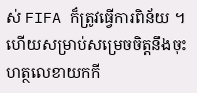ស់ FIFA ក៏ត្រូវធ្វើការពិន័យ ។ ហើយសម្រាប់សម្រេចចិត្ដនឹងចុះហត្ថលេខាយកកី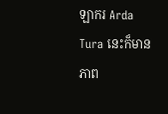ឡាករ Arda Tura នេះក៏មានភាព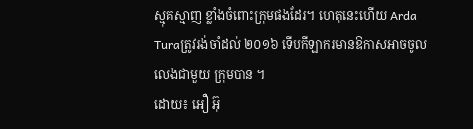ស្មុគស្មាញ ខ្លាំងចំពោះក្រុមផងដែរ។ ហេតុនេះហើយ Arda Turaត្រូវរង់ចាំដល់ ២០១៦ ទើបកីឡាករមានឱកាសអាចចូលលេងជាមួយ ក្រុមបាន ។
ដោយ៖ អឿ អ៊ុ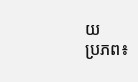យ
ប្រភព៖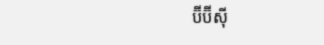ប៊ីប៊ីស៊ី